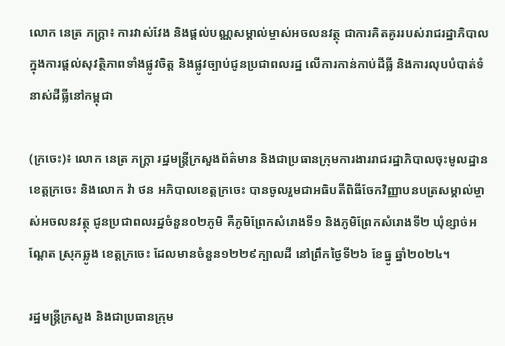លោក នេត្រ ភក្ត្រា៖ ការវាស់វែង និងផ្តល់បណ្ណសម្គាល់ម្ចាស់អចលនវត្ថុ ជាការគិតគូររបស់រាជរដ្ឋាភិបាលក្នុងការផ្តល់សុវត្ថិភាពទាំងផ្លូវចិត្ត និងផ្លូវច្បាប់ជូនប្រជាពលរដ្ឋ លើការកាន់កាប់ដីធ្លី និងការលុបបំបាត់ទំនាស់ដីធ្លីនៅកម្ពុជា

(ក្រចេះ)៖ លោក នេត្រ ភក្ត្រា រដ្ឋមន្ត្រីក្រសួងព័ត៌មាន និងជាប្រធានក្រុមការងាររាជរដ្ឋាភិបាលចុះមូលដ្ឋានខេត្តក្រចេះ និងលោក វ៉ា ថន អភិបាលខេត្តក្រចេះ បានចូលរួមជាអធិបតីពិធីចែកវិញ្ញាបនបត្រសម្គាល់ម្ចាស់អចលនវត្ថុ ជូនប្រជាពលរដ្ឋចំនួន០២ភូមិ គឺភូមិព្រែកសំរោងទី១ និងភូមិព្រែកសំរោងទី២ ឃុំខ្សាច់អណ្តែត ស្រុកឆ្លូង ខេត្តក្រចេះ ដែលមានចំនួន១២២៩ក្បាលដី នៅព្រឹកថ្ងៃទី២៦ ខែធ្នូ ឆ្នាំ២០២៤។

រដ្ឋមន្ត្រីក្រសួង និងជាប្រធានក្រុម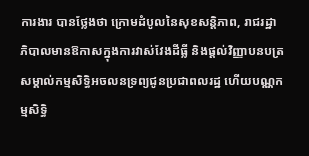ការងារ បានថ្លែងថា ក្រោមដំបូលនៃសុខសន្តិភាព, រាជរដ្ឋាភិបាលមានឱកាសក្នុងការវាស់វែងដីធ្លី និងផ្តល់វិញ្ញាបនបត្រសម្គាល់កម្មសិទ្ធិអចលនទ្រព្យជូនប្រជាពលរដ្ឋ ហើយបណ្ណកម្មសិទ្ធិ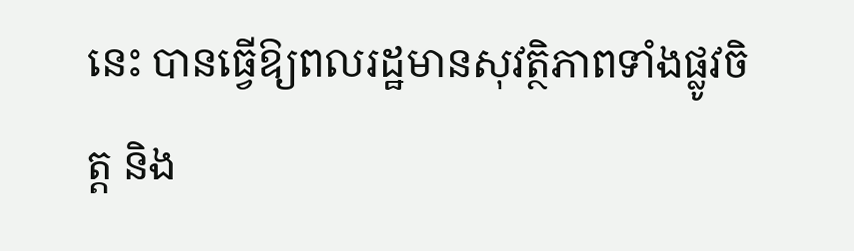នេះ បានធ្វើឱ្យពលរដ្ឋមានសុវត្ថិភាពទាំងផ្លូវចិត្ត និង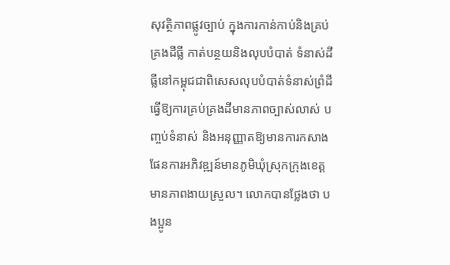សុវត្ថិភាពផ្លូវច្បាប់ ក្នុងការកាន់កាប់និងគ្រប់គ្រងដីធ្លី កាត់បន្ថយនិងលុបបំបាត់ ទំនាស់ដីធ្លីនៅកម្ពុជជាពិសេសលុបបំបាត់ទំនាស់ព្រំដី ធ្វើឱ្យការគ្រប់គ្រងដីមានភាពច្បាស់លាស់ បញ្ចប់ទំនាស់ និងអនុញ្ញាតឱ្យមានការកសាងផែនការអភិវឌ្ឍន៍មានភូមិឃុំស្រុកក្រុងខេត្តមានភាពងាយស្រួល។ លោកបានថ្លែងថា បងប្អូន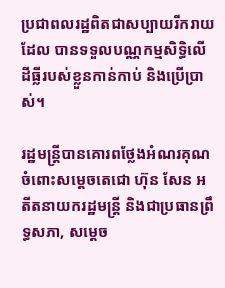ប្រជាពលរដ្ឋពិតជាសប្បាយរីករាយដែល បានទទួលបណ្ណកម្មសិទ្ធិលើដីធ្លីរបស់ខ្លួនកាន់កាប់ និងប្រើប្រាស់។

រដ្ឋមន្ត្រីបានគោរពថ្លែងអំណរគុណចំពោះសម្តេចតេជោ ហ៊ុន សែន អតីតនាយករដ្ឋមន្ត្រី និងជាប្រធានព្រឹទ្ធសភា, សម្តេច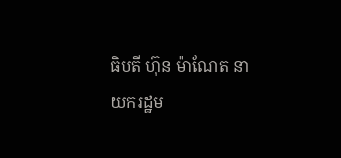ធិបតី ហ៊ុន ម៉ាណែត នាយករដ្ឋម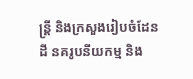ន្ត្រី និងក្រសួងរៀបចំដែនដី នគរូបនីយកម្ម និង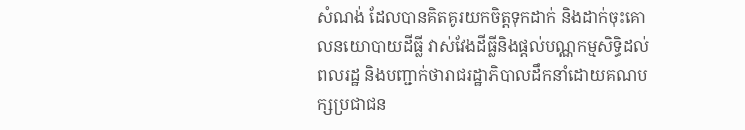សំណង់ ដែលបានគិតគូរយកចិត្តទុកដាក់ និងដាក់ចុះគោលនយោបាយដីធ្លី វាស់វែងដីធ្លីនិងផ្តល់បណ្ណកម្មសិទ្ធិដល់ពលរដ្ឋ និងបញ្ជាក់ថារាជរដ្ឋាភិបាលដឹកនាំដោយគណបក្សប្រជាជន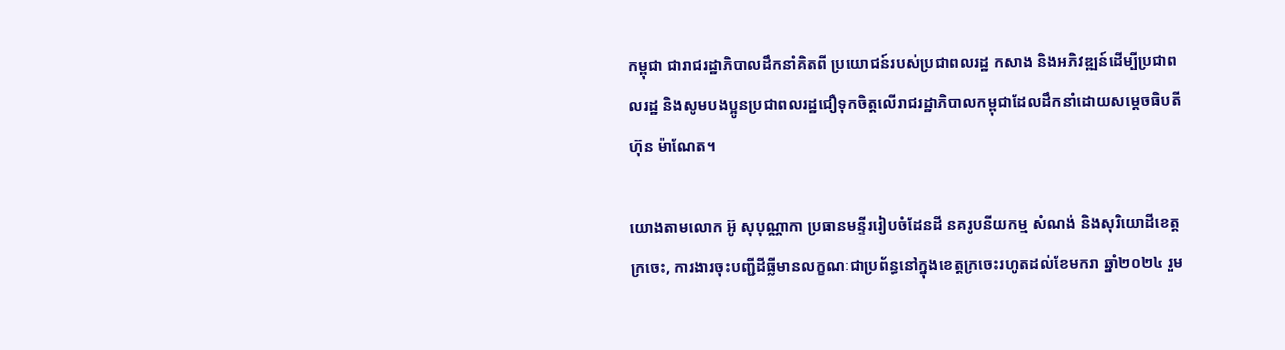កម្ពុជា ជារាជរដ្ឋាភិបាលដឹកនាំគិតពី ប្រយោជន៍របស់ប្រជាពលរដ្ឋ កសាង និងអភិវឌ្ឍន៍ដើម្បីប្រជាពលរដ្ឋ និងសូមបងប្អូនប្រជាពលរដ្ឋជឿទុកចិត្តលើរាជរដ្ឋាភិបាលកម្ពុជាដែលដឹកនាំដោយសម្តេចធិបតី ហ៊ុន ម៉ាណែត។

យោងតាមលោក អ៊ូ សុបុណ្ណាកា ប្រធានមន្ទីររៀបចំដែនដី នគរូបនីយកម្ម សំណង់ និងសុរិយោដីខេត្តក្រចេះ, ការងារចុះបញ្ជីដីធ្លីមានលក្ខណៈជាប្រព័ន្ធនៅក្នុងខេត្តក្រចេះរហូតដល់ខែមករា ឆ្នាំ២០២៤ រួម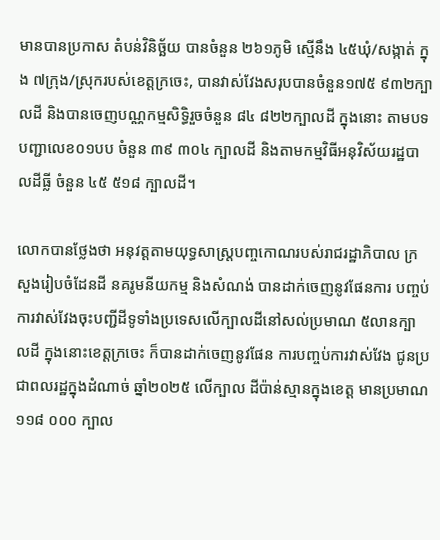មានបានប្រកាស តំបន់វិនិច្ឆ័យ បានចំនួន ២៦១ភូមិ ស្មើនឹង ៤៥ឃុំ/សង្កាត់ ក្នុង ៧ក្រុង/ស្រុករបស់ខេត្តក្រចេះ, បានវាស់វែងសរុបបានចំនួន១៧៥ ៩៣២ក្បាលដី និងបានចេញបណ្ណកម្មសិទ្ធិរួចចំនួន ៨៤ ៨២២ក្បាលដី ក្នុងនោះ តាមបទបញ្ជាលេខ០១បប ចំនួន ៣៩ ៣០៤ ក្បាលដី និងតាមកម្មវិធីអនុវិស័យរដ្ឋបាលដីធ្លី ចំនួន ៤៥ ៥១៨ ក្បាលដី។

លោកបានថ្លែងថា អនុវត្តតាមយុទ្ធសាស្ត្របញ្ចកោណរបស់រាជរដ្ឋាភិបាល ក្រសួងរៀបចំដែនដី នគរូមនីយកម្ម និងសំណង់ បានដាក់ចេញនូវផែនការ បញ្ចប់ការវាស់វែងចុះបញ្ជីដីទូទាំងប្រទេសលើក្បាលដីនៅសល់ប្រមាណ ៥លានក្បាលដី ក្នុងនោះខេត្តក្រចេះ ក៏បានដាក់ចេញនូវផែន ការបញ្ចប់ការវាស់វែង ជូនប្រជាពលរដ្ឋក្នុងដំណាច់ ឆ្នាំ២០២៥ លើក្បាល ដីប៉ាន់ស្មានក្នុងខេត្ត មានប្រមាណ ១១៨ ០០០ ក្បាល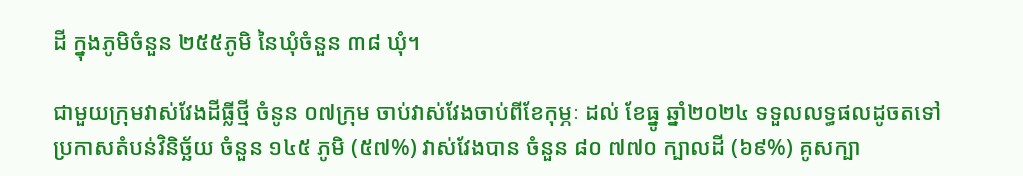ដី ក្នុងភូមិចំនួន ២៥៥ភូមិ នៃឃុំចំនួន ៣៨ ឃុំ។

ជាមួយក្រុមវាស់វែងដីធ្លីថ្មី ចំនូន ០៧ក្រុម ចាប់វាស់វែងចាប់ពីខែកុម្ភៈ ដល់ ខែធ្នូ ឆ្នាំ២០២៤ ទទួលលទ្ធផលដូចតទៅ ប្រកាសតំបន់វិនិច្ឆ័យ ចំនួន ១៤៥ ភូមិ (៥៧%) វាស់វែងបាន ចំនួន ៨០ ៧៧០ ក្បាលដី (៦៩%) គូសក្បា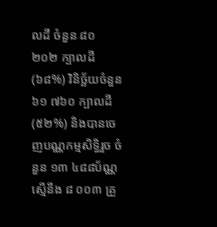លដី ចំនួន ៨០ ២០២ ក្បាលដី (៦៨%) វិនិច្ឆ័យចំនួន ៦១ ៧៦០ ក្បាលដី (៥២%) និងបានចេញបណ្ណកម្មសិទ្ធិរួច ចំនួន ១៣ ៤៨៨ប័ណ្ណ ស្មើនឹង ៨ ០០៣ គ្រួ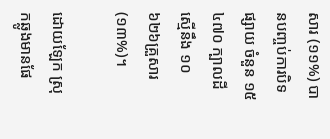សារ (១១%) បានបញ្ចប់ការបិទផ្សាយ ចំនួន ១៥ ៤៧០ ក្បាលដី ស្មើនឹង ១០ ៦២៦គ្រួសារ (១៣%)។

ដោយឡែក ស្រុកឆ្លូងមានផែ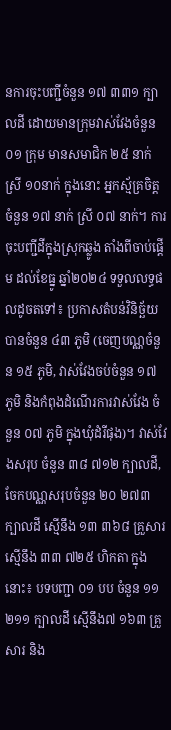នការចុះបញ្ជីចំនួន ១៧ ៣៣១ ក្បាលដី ដោយមានក្រុមវាស់វែងចំនួន ០១ ក្រុម មានសមាជិក ២៥ នាក់ ស្រី ១០នាក់ ក្នុងនោះ អ្នកស្ម័គ្រចិត្តចំនួន ១៧ នាក់ ស្រី ០៧ នាក់។ ការចុះបញ្ជីដីក្នុងស្រុកឆ្លូង តាំងពីចាប់ផ្តើម ដល់ខែធ្នូ ឆ្នាំ២០២៤ ទទួលលទ្ធផលដូចតទៅ៖ ប្រកាសតំបន់វិនិច្ឆ័យ បានចំនួន ៤៣ ភូមិ (ចេញបណ្ណចំនួន ១៥ ភូមិ, វាស់វែងចប់ចំនួន ១៧ ភូមិ និងកំពុងដំណើរការវាស់វែង ចំនួន ០៧ ភូមិ ក្នុងឃុំដំរីផុង)។ វាស់វែងសរុប ចំនួន ៣៨ ៧១២ ក្បាលដី, ចែកបណ្ណសរុបចំនួន ២០ ២៧៣ ក្បាលដី ស្មើនឹង ១៣ ៣៦៨ គ្រួសារ ស្មើនឹង ៣៣ ៧២៥ ហិកតា ក្នុងនោះ៖ បទបញ្ជា ០១ បប ចំនួន ១១ ២១១ ក្បាលដី ស្មើនឹង៧ ១៦៣ គ្រួសារ និង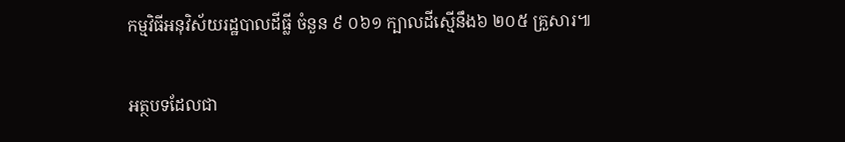កម្មវិធីអនុវិស័យរដ្ឋបាលដីធ្លី ចំនួន ៩ ០៦១ ក្បាលដីស្មើនឹង៦ ២០៥ គ្រួសារ៕

អត្ថបទដែលជា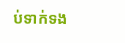ប់ទាក់ទង